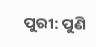ପୁରୀ: ପୁଣି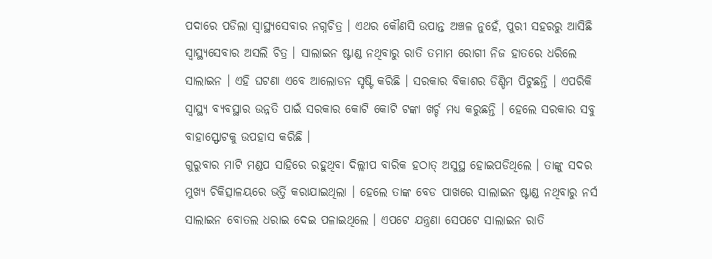ପଦାରେ ପଡିଲା ସ୍ବାସ୍ଥ୍ୟସେବାର ନଗ୍ନଚିତ୍ର । ଏଥର କୌଣସି ଉପାନ୍ତ ଅଞ୍ଚଳ ନୁହେଁ, ପୁରୀ ସହରରୁ ଆସିଛି ସ୍ବାସ୍ଥ୍ୟସେବାର ଅସଲି ଚିତ୍ର । ସାଲାଇନ ଷ୍ଟାଣ୍ଡ ନଥିବାରୁ ରାତି ତମାମ ରୋଗୀ ନିଜ ହାତରେ ଧରିଲେ ସାଲାଇନ । ଏହି ଘଟଣା ଏବେ ଆଲୋଡନ ସୃଷ୍ଟି କରିଛି । ସରକାର ବିକାଶର ଡିଣ୍ଡିମ ପିଟୁଛନ୍ତି । ଏପରିକି ସ୍ବାସ୍ଥ୍ୟ ବ୍ୟବସ୍ଥାର ଉନ୍ନତି ପାଇଁ ସରକାର କୋଟି କୋଟି ଟଙ୍କା ଖର୍ଚ୍ଚ ମଧ୍ୟ କରୁଛନ୍ତି । ହେଲେ ସରକାର ସବୁ ବାହାସ୍ଫୋଟକୁ ଉପହାସ କରିଛି ।
ଗୁରୁବାର ମାଟି ମଣ୍ଡପ ସାହିରେ ରହୁଥିବା ଦିଲ୍ଲୀପ ବାରିକ ହଠାତ୍ ଅସୁସ୍ଥ ହୋଇପଡିଥିଲେ । ତାଙ୍କୁ ସଦର ମୁଖ୍ୟ ଚିକିତ୍ସାଳୟରେ ଭର୍ତ୍ତି କରାଯାଇଥିଲା । ହେଲେ ତାଙ୍କ ବେଡ ପାଖରେ ସାଲାଇନ ଷ୍ଟାଣ୍ଡ ନଥିବାରୁ ନର୍ସ ସାଲାଇନ ବୋତଲ ଧରାଇ ଦେଇ ପଳାଇଥିଲେ । ଏପଟେ ଯନ୍ତ୍ରଣା ସେପଟେ ସାଲାଇନ ରାତି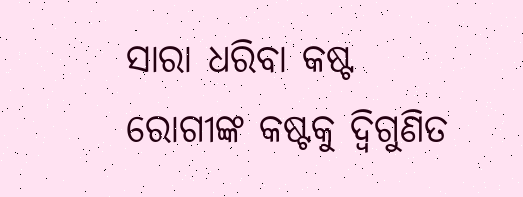ସାରା ଧରିବା କଷ୍ଟ ରୋଗୀଙ୍କ କଷ୍ଟକୁ ଦ୍ବିଗୁଣିତ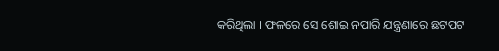କରିଥିଲା । ଫଳରେ ସେ ଶୋଇ ନପାରି ଯନ୍ତ୍ରଣାରେ ଛଟପଟ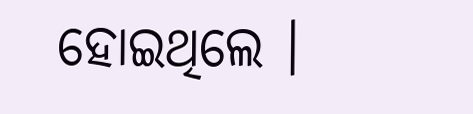ହୋଇଥିଲେ ।